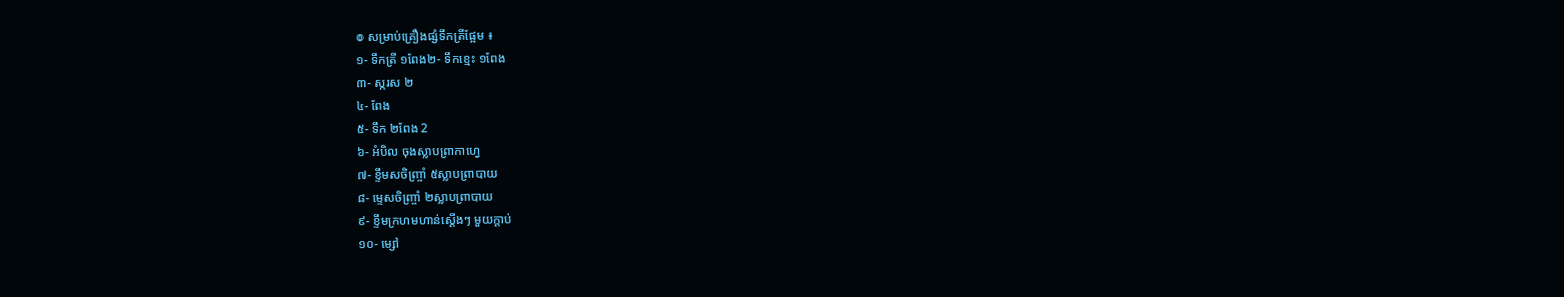៙ សម្រាប់គ្រឿងផ្សំទឹកត្រីផ្អែម ៖
១- ទឹកត្រី ១ពែង២- ទឹកខ្មេះ ១ពែង
៣- ស្ករស ២
៤- ពែង
៥- ទឹក ២ពែង 2
៦- អំបិល ចុងស្លាបព្រាកាហ្វេ
៧- ខ្ទឹមសចិញ្ច្រាំ ៥ស្លាបព្រាបាយ
៨- ម្ទេសចិញ្ច្រាំ ២ស្លាបព្រាបាយ
៩- ខ្ទឹមក្រហមហាន់ស្តើងៗ មួយក្តាប់
១០- ម្សៅ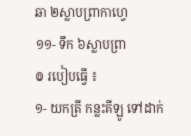ឆា ២ស្លាបព្រាកាហ្វេ
១១- ទឹក ៦ស្លាបព្រា
៙ របៀបធ្វើ ៖
១- យកត្រី កន្លះគីឡូ ទៅដាក់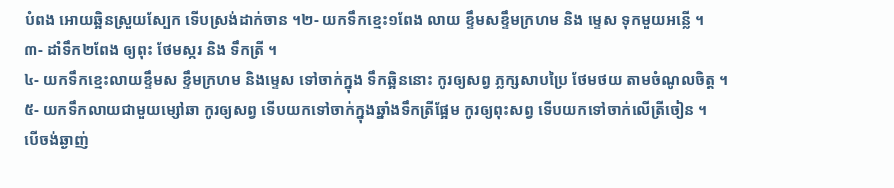បំពង អោយឆ្អិនស្រួយស្បែក ទើបស្រង់ដាក់ចាន ។២- យកទឹកខ្មេះ១ពែង លាយ ខ្ទឹមសខ្ទឹមក្រហម និង ម្ទេស ទុកមួយអន្លើ ។
៣- ដាំទឹក២ពែង ឲ្យពុះ ថែមស្ករ និង ទឹកត្រី ។
៤- យកទឹកខ្មេះលាយខ្ទឹមស ខ្ទឹមក្រហម និងម្ទេស ទៅចាក់ក្នុង ទឹកឆ្អិននោះ កូរឲ្យសព្វ ភ្លក្សសាបប្រៃ ថែមថយ តាមចំណូលចិត្ត ។
៥- យកទឹកលាយជាមួយម្សៅឆា កូរឲ្យសព្វ ទើបយកទៅចាក់ក្នុងឆ្នាំងទឹកត្រីផ្អែម កូរឲ្យពុះសព្វ ទើបយកទៅចាក់លើត្រីចៀន ។
បើចង់ឆ្ងាញ់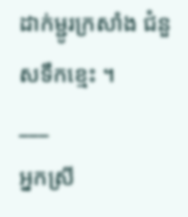ដាក់ម្ជូរក្រសាំង ជំនួសទឹកខ្មេះ ។
___
អ្នកស្រី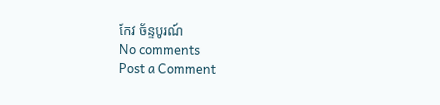កែវ ច័ន្ទបូរណ៍
No comments
Post a Comment